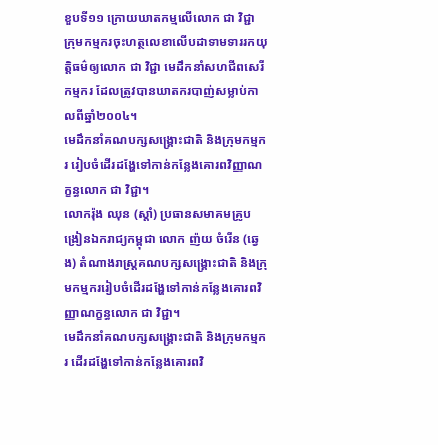ខួបទី១១ ក្រោយឃាតកម្មលើលោក ជា វិជ្ជា
ក្រុមកម្មករចុះហត្ថលេខាលើបដាទាមទាររកយុត្តិធម៌ឲ្យលោក ជា វិជ្ជា មេដឹកនាំសហជីពសេរីកម្មករ ដែលត្រូវបានឃាតករបាញ់សម្លាប់កាលពីឆ្នាំ២០០៤។
មេដឹកនាំគណបក្សសង្គ្រោះជាតិ និងក្រុមកម្មករ រៀបចំដើរដង្ហែទៅកាន់កន្លែងគោរពវិញ្ញាណក្ខន្ធលោក ជា វិជ្ជា។
លោករ៉ុង ឈុន (ស្តាំ) ប្រធានសមាគមគ្រូបង្រៀនឯករាជ្យកម្ពុជា លោក ញ៉យ ចំរើន (ឆ្វេង) តំណាងរាស្រ្តគណបក្សសង្គ្រោះជាតិ និងក្រុមកម្មកររៀបចំដើរដង្ហែទៅកាន់កន្លែងគោរពវិញ្ញាណក្ខន្ធលោក ជា វិជ្ជា។
មេដឹកនាំគណបក្សសង្គ្រោះជាតិ និងក្រុមកម្មករ ដើរដង្ហែទៅកាន់កន្លែងគោរពវិ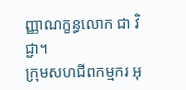ញ្ញាណក្ខន្ធលោក ជា វិជ្ជា។
ក្រុមសហជីពកម្មករ អុ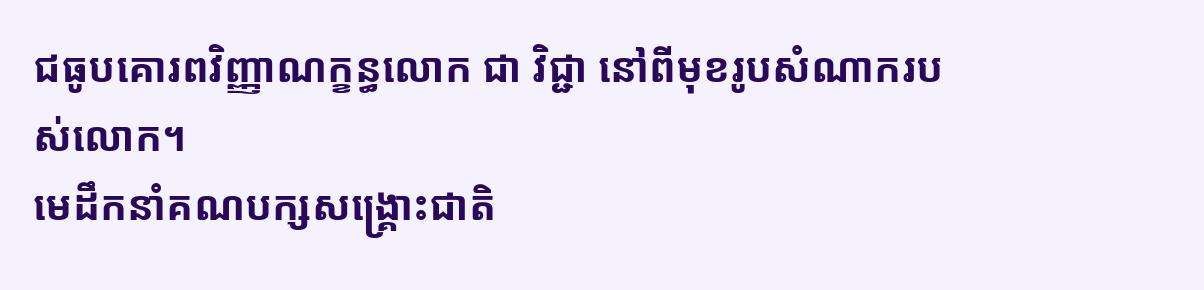ជធូបគោរពវិញ្ញាណក្ខន្ធលោក ជា វិជ្ជា នៅពីមុខរូបសំណាករបស់លោក។
មេដឹកនាំគណបក្សសង្គ្រោះជាតិ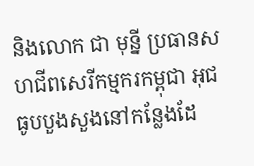និងលោក ជា មុន្នី ប្រធានសហជីពសេរីកម្មករកម្ពុជា អុជធូបបួងសួងនៅកន្លែងដែ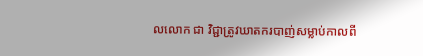លលោក ជា វិជ្ជាត្រូវឃាតករបាញ់សម្លាប់កាលពី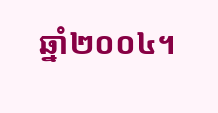ឆ្នាំ២០០៤។